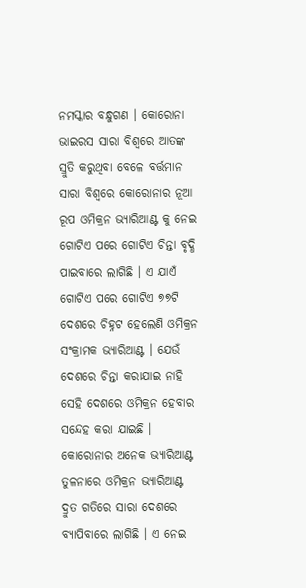ନମସ୍କାର ବନ୍ଧୁଗଣ । କୋରୋନା ଭାଇରସ ସାରା ବିଶ୍ବରେ ଆତଙ୍କ ସ୍ରୁତି କରୁଥିବା ବେଳେ ବର୍ତ୍ତମାନ ସାରା ବିଶ୍ବରେ କୋରୋନାର ନୂଆ ରୂପ ଓମିକ୍ରନ ଭ୍ୟାରିଆଣ୍ଟ କୁ ନେଇ ଗୋଟିଏ ପରେ ଗୋଟିଏ ଚିନ୍ତା ବୃଦ୍ଧି ପାଇବାରେ ଲାଗିଛି । ଏ ଯାଏଁ ଗୋଟିଏ ପରେ ଗୋଟିଏ ୭୭ଟି ଦେଶରେ ଚିହ୍ନଟ ହେଲେଣି ଓମିକ୍ରନ ସଂକ୍ରାମକ ଭ୍ୟାରିଆଣ୍ଟ । ଯେଉଁ ଦେଶରେ ଚିନ୍ତା କରାଯାଇ ନାହି ସେହି ଦେଶରେ ଓମିକ୍ରନ ହେବାର ସନ୍ଦେହ କରା ଯାଇଛି ।
କୋରୋନାର ଅନେକ ଭ୍ୟାରିଆଣ୍ଟ ତୁଳନାରେ ଓମିକ୍ରନ ଭ୍ୟାରିଆଣ୍ଟ ଦ୍ରୁତ ଗତିରେ ସାରା ଦେଶରେ ବ୍ୟାପିବାରେ ଲାଗିଛି । ଏ ନେଇ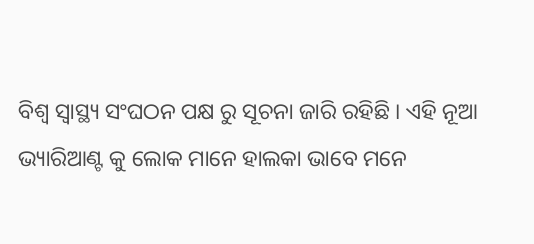ବିଶ୍ଵ ସ୍ୱାସ୍ଥ୍ୟ ସଂଘଠନ ପକ୍ଷ ରୁ ସୂଚନା ଜାରି ରହିଛି । ଏହି ନୂଆ ଭ୍ୟାରିଆଣ୍ଟ କୁ ଲୋକ ମାନେ ହାଲକା ଭାବେ ମନେ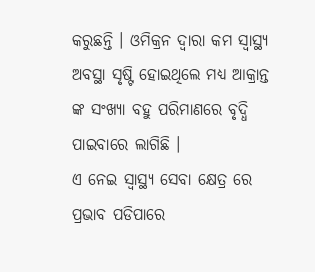କରୁଛନ୍ତି । ଓମିକ୍ରନ ଦ୍ଵାରା କମ ସ୍ୱାସ୍ଥ୍ୟ ଅବସ୍ଥା ସୃଷ୍ଟି ହୋଇଥିଲେ ମଧ୍ୟ ଆକ୍ରାନ୍ତ ଙ୍କ ସଂଖ୍ୟା ବହୁ ପରିମାଣରେ ବୃଦ୍ଧି ପାଇବାରେ ଲାଗିଛି ।
ଏ ନେଇ ସ୍ୱାସ୍ଥ୍ୟ ସେବା କ୍ଷେତ୍ର ରେ ପ୍ରଭାବ ପଡିପାରେ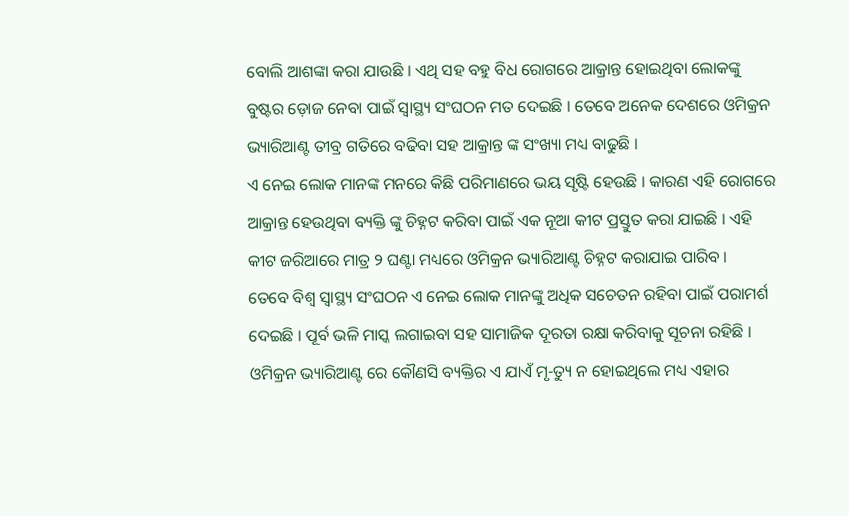ବୋଲି ଆଶଙ୍କା କରା ଯାଉଛି । ଏଥି ସହ ବହୁ ବିଧ ରୋଗରେ ଆକ୍ରାନ୍ତ ହୋଇଥିବା ଲୋକଙ୍କୁ ବୁଷ୍ଟର ଡ଼ୋଜ ନେବା ପାଇଁ ସ୍ୱାସ୍ଥ୍ୟ ସଂଘଠନ ମତ ଦେଇଛି । ତେବେ ଅନେକ ଦେଶରେ ଓମିକ୍ରନ ଭ୍ୟାରିଆଣ୍ଟ ତୀବ୍ର ଗତିରେ ବଢିବା ସହ ଆକ୍ରାନ୍ତ ଙ୍କ ସଂଖ୍ୟା ମଧ୍ୟ ବାଢୁଛି ।
ଏ ନେଇ ଲୋକ ମାନଙ୍କ ମନରେ କିଛି ପରିମାଣରେ ଭୟ ସୃଷ୍ଟି ହେଉଛି । କାରଣ ଏହି ରୋଗରେ ଆକ୍ରାନ୍ତ ହେଉଥିବା ବ୍ୟକ୍ତି ଙ୍କୁ ଚିହ୍ନଟ କରିବା ପାଇଁ ଏକ ନୂଆ କୀଟ ପ୍ରସ୍ତୁତ କରା ଯାଇଛି । ଏହି କୀଟ ଜରିଆରେ ମାତ୍ର ୨ ଘଣ୍ଟା ମଧ୍ୟରେ ଓମିକ୍ରନ ଭ୍ୟାରିଆଣ୍ଟ ଚିହ୍ନଟ କରାଯାଇ ପାରିବ ।
ତେବେ ବିଶ୍ଵ ସ୍ୱାସ୍ଥ୍ୟ ସଂଘଠନ ଏ ନେଇ ଲୋକ ମାନଙ୍କୁ ଅଧିକ ସଚେତନ ରହିବା ପାଇଁ ପରାମର୍ଶ ଦେଇଛି । ପୂର୍ବ ଭଳି ମାସ୍କ ଲଗାଇବା ସହ ସାମାଜିକ ଦୂରତା ରକ୍ଷା କରିବାକୁ ସୂଚନା ରହିଛି ।
ଓମିକ୍ରନ ଭ୍ୟାରିଆଣ୍ଟ ରେ କୌଣସି ବ୍ୟକ୍ତିର ଏ ଯାଏଁ ମୃ-ତ୍ୟୁ ନ ହୋଇଥିଲେ ମଧ୍ୟ ଏହାର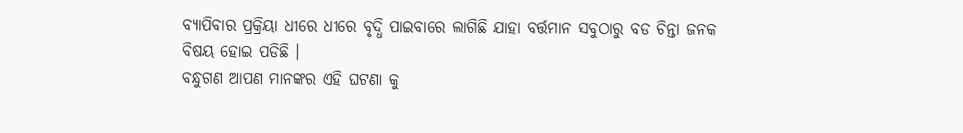ବ୍ୟାପିବାର ପ୍ରକ୍ରିୟା ଧୀରେ ଧୀରେ ବୃଦ୍ଧି ପାଇବାରେ ଲାଗିଛି ଯାହା ବର୍ତ୍ତମାନ ସବୁଠାରୁ ବଡ ଚିନ୍ତା ଜନକ ବିଷୟ ହୋଇ ପଡିଛି ।
ବନ୍ଧୁଗଣ ଆପଣ ମାନଙ୍କର ଏହି ଘଟଣା କୁ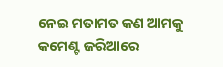ନେଇ ମତାମତ କଣ ଆମକୁ କମେଣ୍ଟ ଜରିଆରେ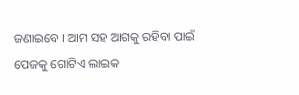ଜଣାଇବେ । ଆମ ସହ ଆଗକୁ ରହିବା ପାଇଁ ପେଜକୁ ଗୋଟିଏ ଲାଇକ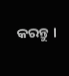କରନ୍ତୁ ।